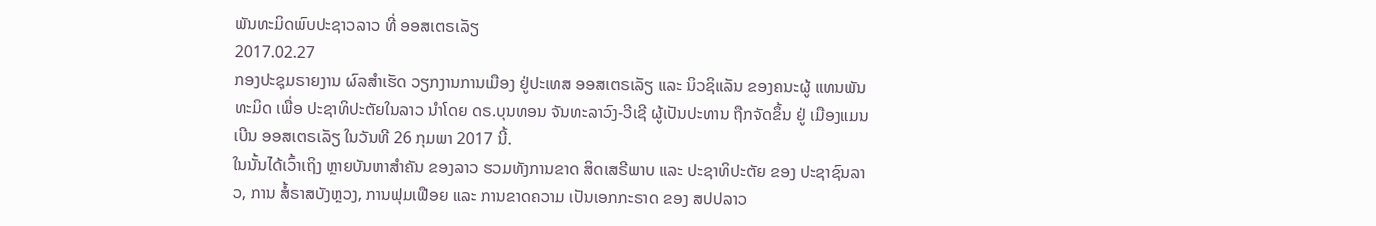ພັນທະມິດພົບປະຊາວລາວ ທີ່ ອອສເຕຣເລັຽ
2017.02.27
ກອງປະຊຸມຣາຍງານ ຜົລສໍາເຮັດ ວຽກງານການເມືອງ ຢູ່ປະເທສ ອອສເຕຣເລັຽ ແລະ ນິວຊິແລັນ ຂອງຄນະຜູ້ ແທນພັນທະມິດ ເພື່ອ ປະຊາທິປະຕັຍໃນລາວ ນໍາໂດຍ ດຣ.ບຸນທອນ ຈັນທະລາວົງ-ວີເຊີ ຜູ້ເປັນປະທານ ຖືກຈັດຂຶ້ນ ຢູ່ ເມືອງແມນເບີນ ອອສເຕຣເລັຽ ໃນວັນທີ 26 ກຸມພາ 2017 ນີ້.
ໃນນັ້ນໄດ້ເວົ້າເຖິງ ຫຼາຍບັນຫາສຳຄັນ ຂອງລາວ ຮວມທັງການຂາດ ສິດເສຣີພາບ ແລະ ປະຊາທິປະຕັຍ ຂອງ ປະຊາຊົນລາວ, ການ ສໍ້ຣາສບັງຫຼວງ, ການຟຸມເຟືອຍ ແລະ ການຂາດຄວາມ ເປັນເອກກະຣາດ ຂອງ ສປປລາວ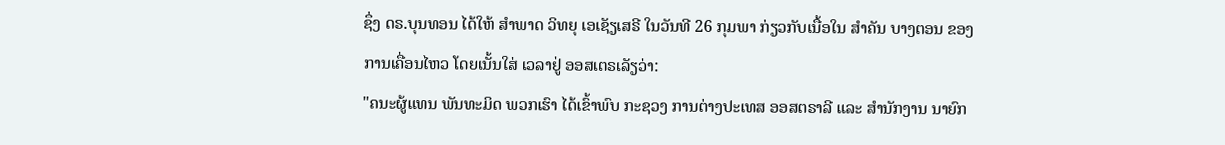ຊຶ່ງ ດຣ.ບຸນທອນ ໄດ້ໃຫ້ ສຳພາດ ວິທຍຸ ເອເຊັຽເສຣີ ໃນວັນທີ 26 ກຸມພາ ກ່ຽວກັບເນື້ອໃນ ສໍາຄັນ ບາງຕອນ ຂອງການເຄື່ອນໄຫວ ໂດຍເນັ້ນໃສ່ ເວລາຢູ່ ອອສເຕຣເລັຽວ່າ:
"ຄນະຜູ້ແທນ ພັນທະມິດ ພວກເຮົາ ໄດ້ເຂົ້າພົບ ກະຊວງ ການຕ່າງປະເທສ ອອສຕຣາລີ ແລະ ສໍານັກງານ ນາຍົກ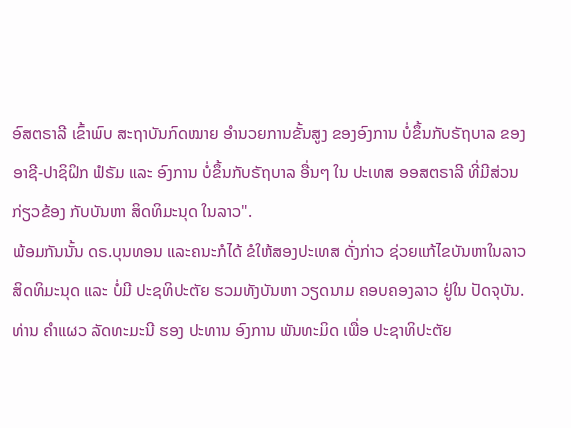ອົສຕຣາລີ ເຂົ້າພົບ ສະຖາບັນກົດໝາຍ ອໍານວຍການຂັ້ນສູງ ຂອງອົງການ ບໍ່ຂຶ້ນກັບຣັຖບາລ ຂອງອາຊີ-ປາຊິຝິກ ຟໍຣັມ ແລະ ອົງການ ບໍ່ຂຶ້ນກັບຣັຖບາລ ອື່ນໆ ໃນ ປະເທສ ອອສຕຣາລີ ທີ່ມີສ່ວນກ່ຽວຂ້ອງ ກັບບັນຫາ ສິດທິມະນຸດ ໃນລາວ".
ພ້ອມກັນນັ້ນ ດຣ.ບຸນທອນ ແລະຄນະກໍໄດ້ ຂໍໃຫ້ສອງປະເທສ ດັ່ງກ່າວ ຊ່ວຍແກ້ໄຂບັນຫາໃນລາວ ສິດທິມະນຸດ ແລະ ບໍ່ມີ ປະຊທິປະຕັຍ ຮວມທັງບັນຫາ ວຽດນາມ ຄອບຄອງລາວ ຢູ່ໃນ ປັດຈຸບັນ. ທ່ານ ຄໍາແຜວ ລັດທະມະນີ ຮອງ ປະທານ ອົງການ ພັນທະມິດ ເພື່ອ ປະຊາທິປະຕັຍ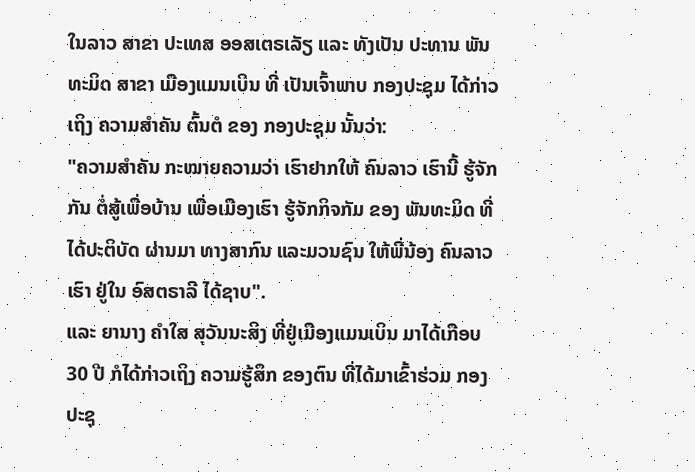ໃນລາວ ສາຂາ ປະເທສ ອອສເຕຣເລັຽ ແລະ ທັງເປັນ ປະທານ ພັນທະມິດ ສາຂາ ເມືອງແມນເບິນ ທີ່ ເປັນເຈົ້າພາບ ກອງປະຊຸມ ໄດ້ກ່າວເຖິງ ຄວາມສໍາຄັນ ຕົ້ນຕໍ ຂອງ ກອງປະຊຸມ ນັ້ນວ່າ:
"ຄວາມສໍາຄັນ ກະໝາຍຄວາມວ່າ ເຮົາຢາກໃຫ້ ຄົນລາວ ເຮົານີ້ ຮູ້ຈັກກັນ ຕໍ່ສູ້ເພື່ອບ້ານ ເພື່ອເມືອງເຮົາ ຮູ້ຈັກກິຈກັມ ຂອງ ພັນທະມິດ ທີ່ໄດ້ປະຕິບັດ ຜ່ານມາ ທາງສາກົນ ແລະມວນຊົນ ໃຫ້ພີ່ນ້ອງ ຄົນລາວເຮົາ ຢູ່ໃນ ອົສຕຣາລີ ໄດ້ຊາບ".
ແລະ ຍານາງ ຄໍາໃສ ສຸວັນນະສິງ ທີ່ຢູ່ເມືອງແມນເບິນ ມາໄດ້ເກືອບ 30 ປີ ກໍໄດ້ກ່າວເຖິງ ຄວາມຮູ້ສຶກ ຂອງຕົນ ທີ່ໄດ້ມາເຂົ້າຮ່ວມ ກອງປະຊຸ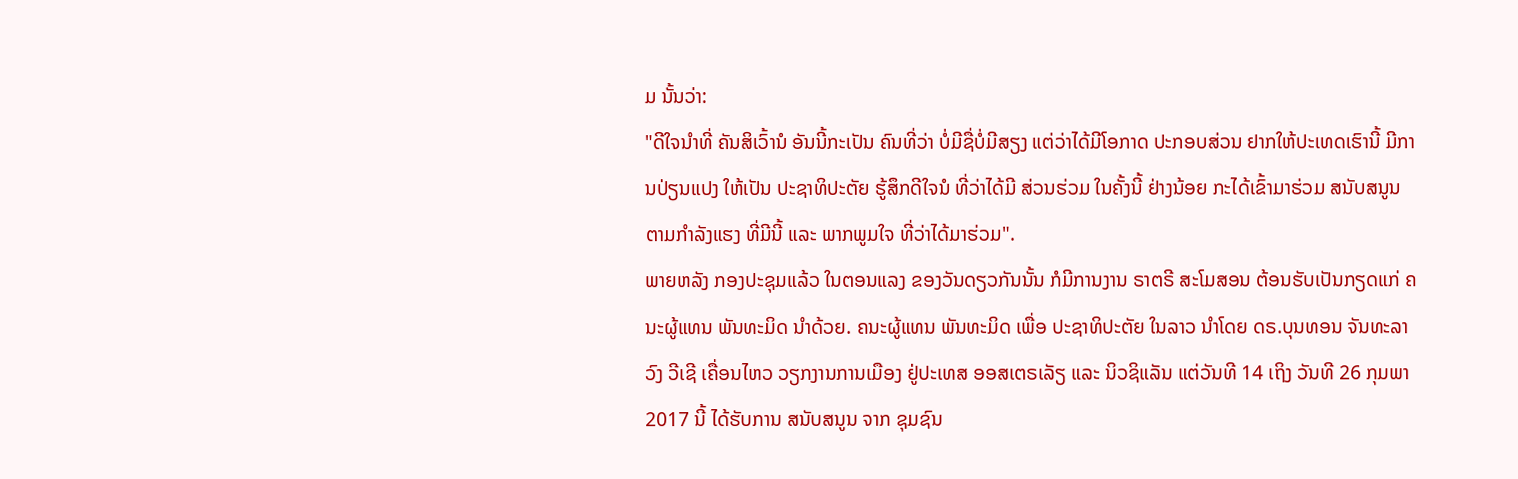ມ ນັ້ນວ່າ:
"ດີໃຈນໍາທີ່ ຄັນສິເວົ້ານໍ ອັນນີ້ກະເປັນ ຄົນທີ່ວ່າ ບໍ່ມີຊື່ບໍ່ມີສຽງ ແຕ່ວ່າໄດ້ມີໂອກາດ ປະກອບສ່ວນ ຢາກໃຫ້ປະເທດເຮົານີ້ ມີການປ່ຽນແປງ ໃຫ້ເປັນ ປະຊາທິປະຕັຍ ຮູ້ສຶກດີໃຈນໍ ທີ່ວ່າໄດ້ມີ ສ່ວນຮ່ວມ ໃນຄັ້ງນີ້ ຢ່າງນ້ອຍ ກະໄດ້ເຂົ້າມາຮ່ວມ ສນັບສນູນ ຕາມກໍາລັງແຮງ ທີ່ມີນີ້ ແລະ ພາກພູມໃຈ ທີ່ວ່າໄດ້ມາຮ່ວມ".
ພາຍຫລັງ ກອງປະຊຸມແລ້ວ ໃນຕອນແລງ ຂອງວັນດຽວກັນນັ້ນ ກໍມີການງານ ຣາຕຣີ ສະໂມສອນ ຕ້ອນຮັບເປັນກຽດແກ່ ຄນະຜູ້ແທນ ພັນທະມິດ ນໍາດ້ວຍ. ຄນະຜູ້ແທນ ພັນທະມິດ ເພື່ອ ປະຊາທິປະຕັຍ ໃນລາວ ນຳໂດຍ ດຣ.ບຸນທອນ ຈັນທະລາວົງ ວີເຊີ ເຄື່ອນໄຫວ ວຽກງານການເມືອງ ຢູ່ປະເທສ ອອສເຕຣເລັຽ ແລະ ນິວຊິແລັນ ແຕ່ວັນທີ 14 ເຖິງ ວັນທີ 26 ກຸມພາ 2017 ນີ້ ໄດ້ຮັບການ ສນັບສນູນ ຈາກ ຊຸມຊົນ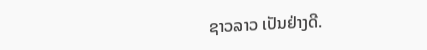ຊາວລາວ ເປັນຢ່າງດີ.